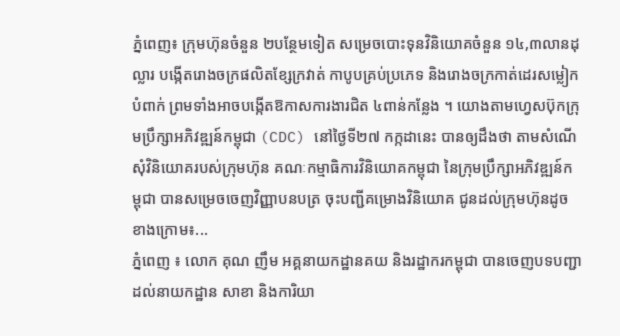ភ្នំពេញ៖ ក្រុមហ៊ុនចំនួន ២បន្ថែមទៀត សម្រេចបោះទុនវិនិយោគចំនួន ១៤,៣លានដុល្លារ បង្កើតរោងចក្រផលិតខ្សែក្រវាត់ កាបូបគ្រប់ប្រភេទ និងរោងចក្រកាត់ដេរសម្លៀកបំពាក់ ព្រមទាំងអាចបង្កើតឱកាសការងារជិត ៤ពាន់កន្លែង ។ យោងតាមហ្វេសប៊ុកក្រុមប្រឹក្សាអភិវឌ្ឍន៍កម្ពុជា (CDC) នៅថ្ងៃទី២៧ កក្កដានេះ បានឲ្យដឹងថា តាមសំណើសុំវិនិយោគរបស់ក្រុមហ៊ុន គណៈកម្មាធិការវិនិយោគកម្ពុជា នៃក្រុមប្រឹក្សាអភិវឌ្ឍន៍កម្ពុជា បានសម្រេចចេញវិញ្ញាបនបត្រ ចុះបញ្ជីគម្រោងវិនិយោគ ជូនដល់ក្រុមហ៊ុនដូចខាងក្រោម៖...
ភ្នំពេញ ៖ លោក គុណ ញឹម អគ្គនាយកដ្ឋានគយ និងរដ្ឋាករកម្ពុជា បានចេញបទបញ្ជាដល់នាយកដ្ឋាន សាខា និងការិយា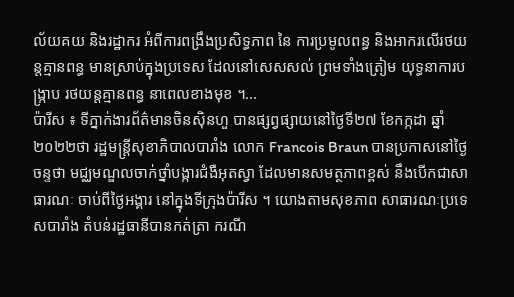ល័យគយ និងរដ្ឋាករ អំពីការពង្រឹងប្រសិទ្ធភាព នៃ ការប្រមូលពន្ធ និងអាករលើរថយន្តគ្មានពន្ធ មានស្រាប់ក្នុងប្រទេស ដែលនៅសេសសល់ ព្រមទាំងត្រៀម យុទ្ធនាការបង្ក្រាប រថយន្តគ្មានពន្ធ នាពេលខាងមុខ ។...
ប៉ារីស ៖ ទីភ្នាក់ងារព័ត៌មានចិនស៊ិនហួ បានផ្សព្វផ្សាយនៅថ្ងៃទី២៧ ខែកក្កដា ឆ្នាំ២០២២ថា រដ្ឋមន្ត្រីសុខាភិបាលបារាំង លោក Francois Braun បានប្រកាសនៅថ្ងៃចន្ទថា មជ្ឈមណ្ឌលចាក់ថ្នាំបង្ការជំងឺអុតស្វា ដែលមានសមត្ថភាពខ្ពស់ នឹងបើកជាសាធារណៈ ចាប់ពីថ្ងៃអង្គារ នៅក្នុងទីក្រុងប៉ារីស ។ យោងតាមសុខភាព សាធារណៈប្រទេសបារាំង តំបន់រដ្ឋធានីបានកត់ត្រា ករណី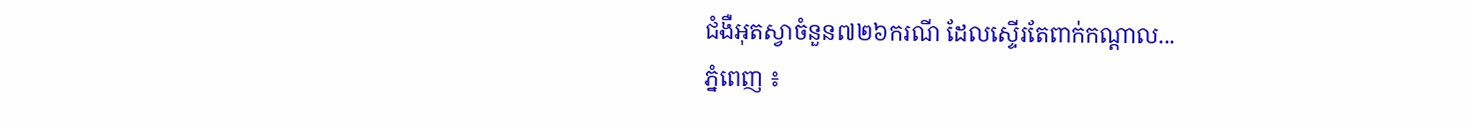ជំងឺអុតស្វាចំនួន៧២៦ករណី ដែលស្ទើរតែពាក់កណ្តាល...
ភ្នំពេញ ៖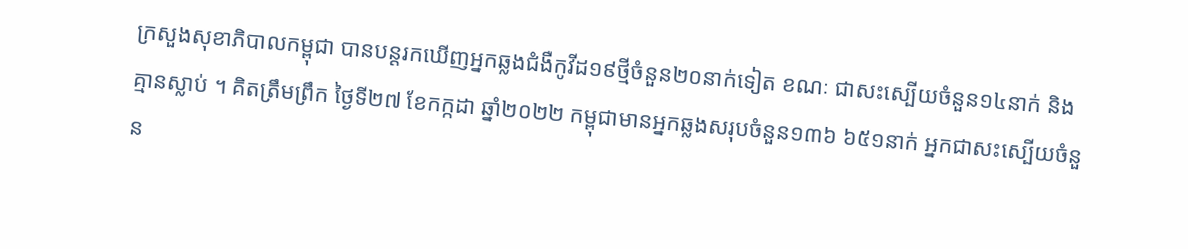ក្រសួងសុខាភិបាលកម្ពុជា បានបន្តរកឃើញអ្នកឆ្លងជំងឺកូវីដ១៩ថ្មីចំនួន២០នាក់ទៀត ខណៈ ជាសះស្បើយចំនួន១៤នាក់ និងគ្មានស្លាប់ ។ គិតត្រឹមព្រឹក ថ្ងៃទី២៧ ខែកក្កដា ឆ្នាំ២០២២ កម្ពុជាមានអ្នកឆ្លងសរុបចំនួន១៣៦ ៦៥១នាក់ អ្នកជាសះស្បើយចំនួន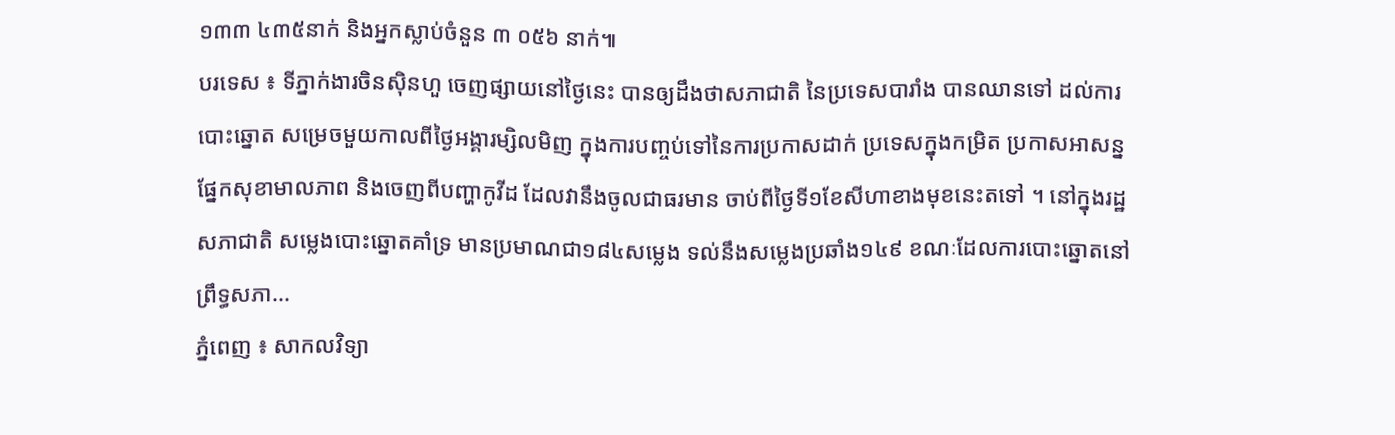១៣៣ ៤៣៥នាក់ និងអ្នកស្លាប់ចំនួន ៣ ០៥៦ នាក់៕
បរទេស ៖ ទីភ្នាក់ងារចិនស៊ិនហួ ចេញផ្សាយនៅថ្ងៃនេះ បានឲ្យដឹងថាសភាជាតិ នៃប្រទេសបារាំង បានឈានទៅ ដល់ការបោះឆ្នោត សម្រេចមួយកាលពីថ្ងៃអង្គារម្សិលមិញ ក្នុងការបញ្ចប់ទៅនៃការប្រកាសដាក់ ប្រទេសក្នុងកម្រិត ប្រកាសអាសន្ន ផ្នែកសុខាមាលភាព និងចេញពីបញ្ហាកូវីដ ដែលវានឹងចូលជាធរមាន ចាប់ពីថ្ងៃទី១ខែសីហាខាងមុខនេះតទៅ ។ នៅក្នុងរដ្ឋសភាជាតិ សម្លេងបោះឆ្នោតគាំទ្រ មានប្រមាណជា១៨៤សម្លេង ទល់នឹងសម្លេងប្រឆាំង១៤៩ ខណៈដែលការបោះឆ្នោតនៅព្រឹទ្ធសភា...
ភ្នំពេញ ៖ សាកលវិទ្យា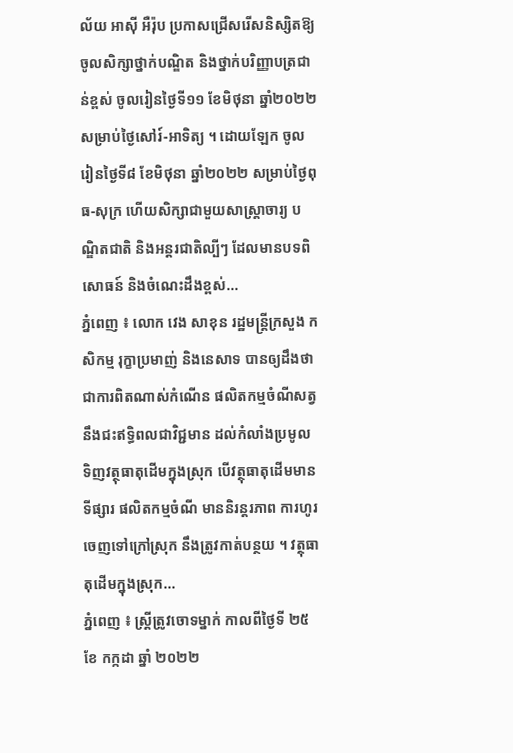ល័យ អាស៊ី អឺរ៉ុប ប្រកាសជ្រើសរើសនិស្សិតឱ្យចូលសិក្សាថ្នាក់បណ្ឌិត និងថ្នាក់បរិញ្ញាបត្រជាន់ខ្ពស់ ចូលរៀនថ្ងៃទី១១ ខែមិថុនា ឆ្នាំ២០២២ សម្រាប់ថ្ងៃសៅរ៍-អាទិត្យ ។ ដោយឡែក ចូលរៀនថ្ងៃទី៨ ខែមិថុនា ឆ្នាំ២០២២ សម្រាប់ថ្ងៃពុធ-សុក្រ ហើយសិក្សាជាមួយសាស្រ្តាចារ្យ បណ្ឌិតជាតិ និងអន្តរជាតិល្បីៗ ដែលមានបទពិសោធន៍ និងចំណេះដឹងខ្ពស់...
ភ្នំពេញ ៖ លោក វេង សាខុន រដ្ឋមន្ដ្រីក្រសួង កសិកម្ម រុក្ខាប្រមាញ់ និងនេសាទ បានឲ្យដឹងថា ជាការពិតណាស់កំណើន ផលិតកម្មចំណីសត្វ នឹងជះឥទ្ធិពលជាវិជ្ជមាន ដល់កំលាំងប្រមូល ទិញវត្ថុធាតុដើមក្នុងស្រុក បើវត្ថុធាតុដើមមានទីផ្សារ ផលិតកម្មចំណី មាននិរន្តរភាព ការហូរចេញទៅក្រៅស្រុក នឹងត្រូវកាត់បន្ថយ ។ វត្ថុធាតុដើមក្នុងស្រុក...
ភ្នំពេញ ៖ ស្ត្រីត្រូវចោទម្នាក់ កាលពីថ្ងៃទី ២៥ ខែ កក្កដា ឆ្នាំ ២០២២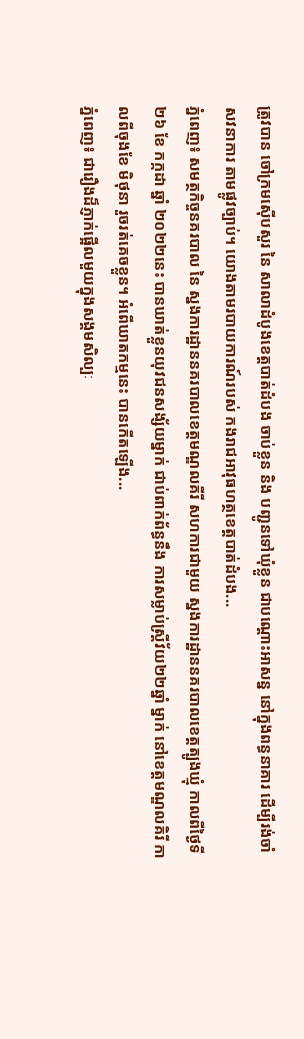ត្រូវបាន ចៅក្រមស៊ើបសួរ នៃ សាលាដំបូងខេត្តបាត់ដំបង ចាប់ខ្លួន និង បញ្ជូនទៅឃុំខ្លួន ជាបណ្តោះអាសន្ន នៅក្នុងពន្ធនាគារ ដើម្បីរង់ចាំ សវនាការ តាមផ្លូវច្បាប់។ យោងតាមរបាយការណ៍របស់ កងរាជអាវុធហត្ថខេត្តបាត់ដំបង...
ភ្នំពេញ៖ សមត្ថកិច្ចនគរបាល នៃ ស្នងការដ្ឋាននគរបាលខេត្តមណ្ឌលគីរី សហការជាមួយ ស្នងការដ្ឋាននគរបាលខេត្តត្បូងឃ្មុំ កាលពីថ្ងៃទី ២៦ ខែ កក្កដា ឆ្នាំ ២០២២នេះ បានឃាត់ខ្លួនយុវជនសង្ស័យម្នាក់ ជាប់ពាក់ព័ន្ធនឹង ការសម្លាប់ស្ត្រីវ័យ២២ឆ្នាំ ម្នាក់ នៅខេត្តមណ្ឌលគិរី កាលពីចុងខែ មិថុនា រួចរត់គេចខ្លួន។ អំពើឃាតកម្មនេះ បានកើតឡើង...
ភ្នំពេញ៖ ជារឿងដ៏ភ្ញាក់ផ្អើលមួយក្នុងសង្គមសិល្បៈ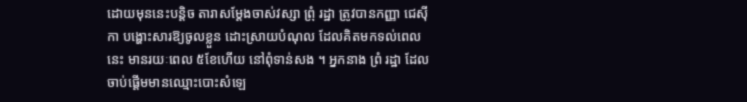ដោយមុននេះបន្តិច តារាសម្ដែងចាស់វស្សា ព្រុំ រដ្ឋា ត្រូវបានកញ្ញា ជេស៊ីកា បង្ហោះសារឱ្យចូលខ្លួន ដោះស្រាយបំណុល ដែលគិតមកទល់ពេលនេះ មានរយៈពេល ៥ខែហើយ នៅពុំទាន់សង ។ អ្នកនាង ព្រំ រដ្ឋា ដែលចាប់ផ្តើមមានឈ្មោះបោះសំឡេ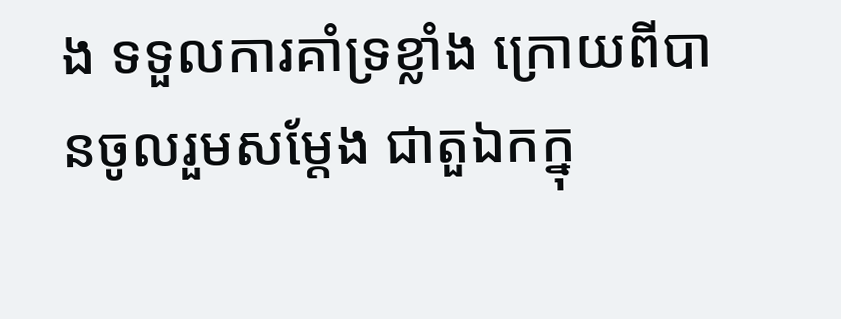ង ទទួលការគាំទ្រខ្លាំង ក្រោយពីបានចូលរួមសម្តែង ជាតួឯកក្នុ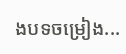ងបទចម្រៀង...